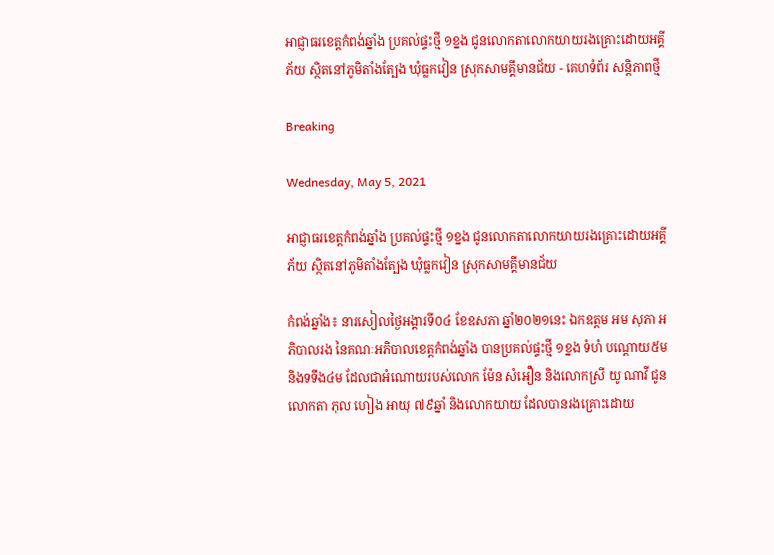អាជ្ញាធរខេត្តកំពង់ឆ្នាំង ប្រគល់ផ្ទះថ្មី ១ខ្នង ជូនលោកតាលោកយាយរងគ្រោះដោយអគ្គីភ័យ ស្ថិតនៅភូមិតាំងត្បែង ឃុំធ្លកវៀន ស្រុកសាមគ្គីមានជ័យ - គេហទំព័រ សន្តិភាពថ្មី

Breaking

Wednesday, May 5, 2021

អាជ្ញាធរខេត្តកំពង់ឆ្នាំង ប្រគល់ផ្ទះថ្មី ១ខ្នង ជូនលោកតាលោកយាយរងគ្រោះដោយអគ្គីភ័យ ស្ថិតនៅភូមិតាំងត្បែង ឃុំធ្លកវៀន ស្រុកសាមគ្គីមានជ័យ

កំពង់ឆ្នាំង៖ នារសៀលថ្ងៃអង្គារទី០៤ ខែឧសភា ឆ្នាំ២០២១នេះ ឯកឧត្តម អម សុភា អភិបាលរង នៃគណៈអភិបាលខេត្តកំពង់ឆ្នាំង បានប្រគល់ផ្ទះថ្មី ១ខ្នង ទំហំ បណ្តោយ៥ម និងទទឹង៤ម ដែលជាអំណោយរបស់លោក ម៉ែន សំអឿន និងលោកស្រី យូ ណាវី ជូនលោកតា ភុល ហៀង អាយុ ៧៩ឆ្នាំ និងលោកយាយ ដែលបានរងគ្រោះដោយ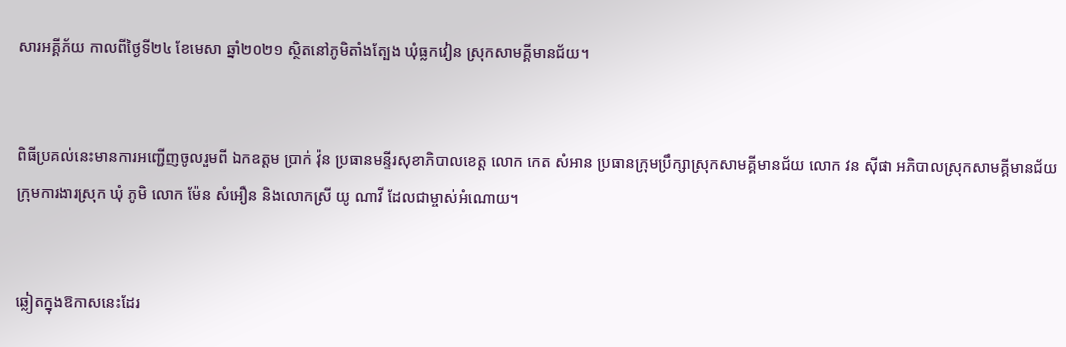សារអគ្គីភ័យ កាលពីថ្ងៃទី២៤ ខែមេសា ឆ្នាំ២០២១ ស្ថិតនៅភូមិតាំងត្បែង ឃុំធ្លកវៀន ស្រុកសាមគ្គីមានជ័យ។


ពិធីប្រគល់នេះមានការអញ្ជើញចូលរួមពី ឯកឧត្ដម ប្រាក់ វ៉ុន ប្រធានមន្ទីរសុខាភិបាលខេត្ត លោក កេត សំអាន ប្រធានក្រុមប្រឹក្សាស្រុកសាមគ្គីមានជ័យ លោក វន ស៊ីផា អភិបាលស្រុកសាមគ្គីមានជ័យ ក្រុមការងារស្រុក ឃុំ ភូមិ លោក ម៉ែន សំអឿន និងលោកស្រី យូ ណាវី ដែលជាម្ចាស់អំណោយ។


ឆ្លៀតក្នុងឱកាសនេះដែរ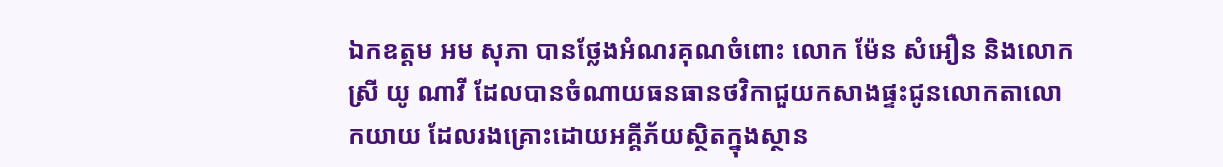ឯកឧត្ដម អម សុភា បានថ្លែងអំណរគុណចំពោះ លោក ម៉ែន សំអឿន និងលោកស្រី យូ ណាវី ដែលបានចំណាយធនធានថវិកាជួយកសាងផ្ទះជូនលោកតាលោកយាយ ដែលរងគ្រោះដោយអគ្គីភ័យស្ថិតក្នុងស្ថាន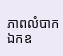ភាពលំបាក ឯកឧ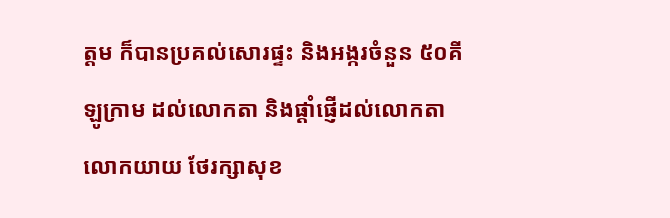ត្ដម ក៏បានប្រគល់សោរផ្ទះ និងអង្ករចំនួន ៥០គីឡូក្រាម ដល់លោកតា និងផ្តាំផ្ញើដល់លោកតា លោកយាយ ថែរក្សាសុខ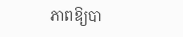ភាពឱ្យបា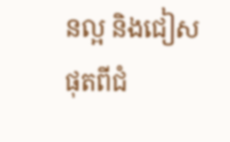នល្អ និងជៀសផុតពីជំ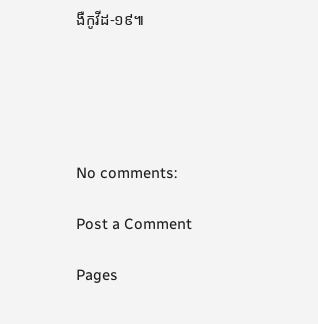ងឺកូវីដ-១៩៕





No comments:

Post a Comment

Pages